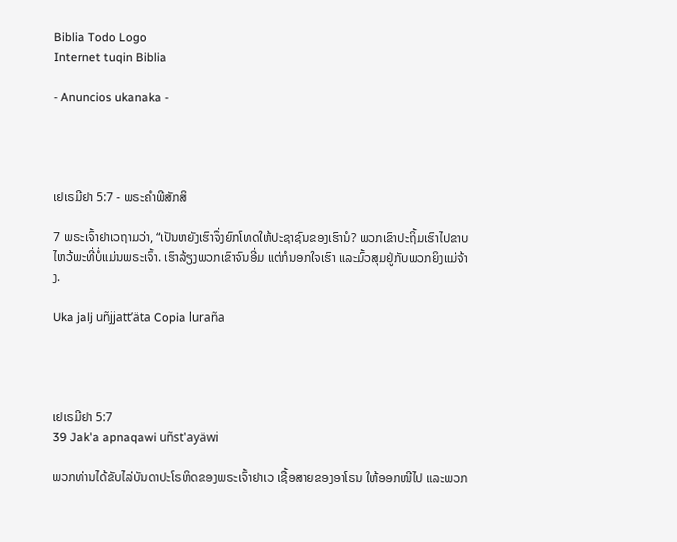Biblia Todo Logo
Internet tuqin Biblia

- Anuncios ukanaka -




ເຢເຣມີຢາ 5:7 - ພຣະຄຳພີສັກສິ

7 ພຣະເຈົ້າຢາເວຖາມວ່າ, “ເປັນຫຍັງເຮົາຈຶ່ງຍົກໂທດໃຫ້ປະຊາຊົນຂອງເຮົານໍ? ພວກເຂົາປະຖິ້ມເຮົາໄປຂາບໄຫວ້ພະທີ່ບໍ່ແມ່ນພຣະເຈົ້າ. ເຮົາລ້ຽງພວກເຂົາຈົນອີ່ມ ແຕ່ກໍນອກໃຈເຮົາ ແລະມົ້ວສຸມຢູ່ກັບພວກຍິງແມ່ຈ້າງ.

Uka jalj uñjjattʼäta Copia luraña




ເຢເຣມີຢາ 5:7
39 Jak'a apnaqawi uñst'ayäwi

ພວກທ່ານໄດ້ຂັບໄລ່ບັນດາປະໂຣຫິດຂອງພຣະເຈົ້າຢາເວ ເຊື້ອສາຍຂອງອາໂຣນ ໃຫ້ອອກໜີໄປ ແລະພວກ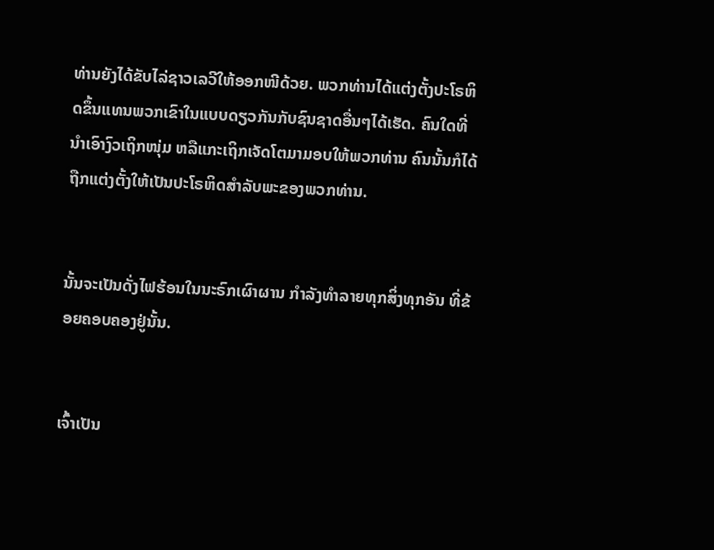ທ່ານຍັງໄດ້ຂັບໄລ່ຊາວເລວີໃຫ້ອອກໜີດ້ວຍ. ພວກທ່ານໄດ້ແຕ່ງຕັ້ງປະໂຣຫິດຂຶ້ນແທນພວກເຂົາໃນແບບດຽວກັນກັບຊົນຊາດອື່ນໆໄດ້ເຮັດ. ຄົນໃດທີ່ນຳເອົາງົວເຖິກໜຸ່ມ ຫລືແກະເຖິກເຈັດໂຕມາມອບໃຫ້ພວກທ່ານ ຄົນນັ້ນກໍໄດ້ຖືກແຕ່ງຕັ້ງໃຫ້ເປັນປະໂຣຫິດສຳລັບພະຂອງພວກທ່ານ.


ນັ້ນຈະເປັນດັ່ງໄຟຮ້ອນໃນນະຣົກເຜົາຜານ ກຳລັງທຳລາຍທຸກສິ່ງທຸກອັນ ທີ່ຂ້ອຍຄອບຄອງຢູ່ນັ້ນ.


ເຈົ້າເປັນ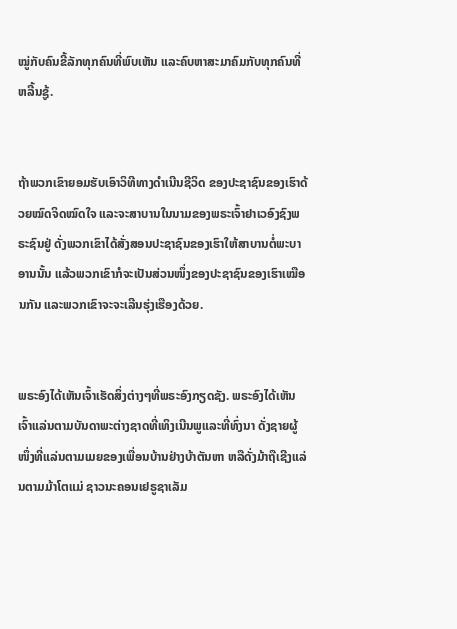ໝູ່ກັບຄົນຂີ້ລັກທຸກຄົນທີ່ພົບເຫັນ ແລະຄົບຫາສະມາຄົມກັບທຸກຄົນທີ່ຫລີ້ນຊູ້.


ຖ້າພວກເຂົາຍອມຮັບເອົາວິທີທາງດຳເນີນຊີວິດ ຂອງປະຊາຊົນຂອງເຮົາດ້ວຍໝົດຈິດໝົດໃຈ ແລະຈະສາບານໃນນາມຂອງພຣະເຈົ້າຢາເວອົງຊົງພຣະຊົນຢູ່ ດັ່ງພວກເຂົາໄດ້ສັ່ງສອນປະຊາຊົນຂອງເຮົາໃຫ້ສາບານຕໍ່ພະບາອານນັ້ນ ແລ້ວພວກເຂົາກໍຈະເປັນສ່ວນໜຶ່ງຂອງປະຊາຊົນຂອງເຮົາເໝືອນກັນ ແລະພວກເຂົາຈະຈະເລີນຮຸ່ງເຮືອງດ້ວຍ.


ພຣະອົງໄດ້ເຫັນເຈົ້າເຮັດສິ່ງຕ່າງໆທີ່ພຣະອົງກຽດຊັງ. ພຣະອົງໄດ້ເຫັນເຈົ້າແລ່ນຕາມບັນດາພະຕ່າງຊາດທີ່ເທິງເນີນພູແລະທີ່ທົ່ງນາ ດັ່ງຊາຍຜູ້ໜຶ່ງທີ່ແລ່ນຕາມເມຍຂອງເພື່ອນບ້ານຢ່າງບ້າຕັນຫາ ຫລືດັ່ງມ້າຖືເຊີງແລ່ນຕາມມ້າໂຕແມ່ ຊາວນະຄອນເຢຣູຊາເລັມ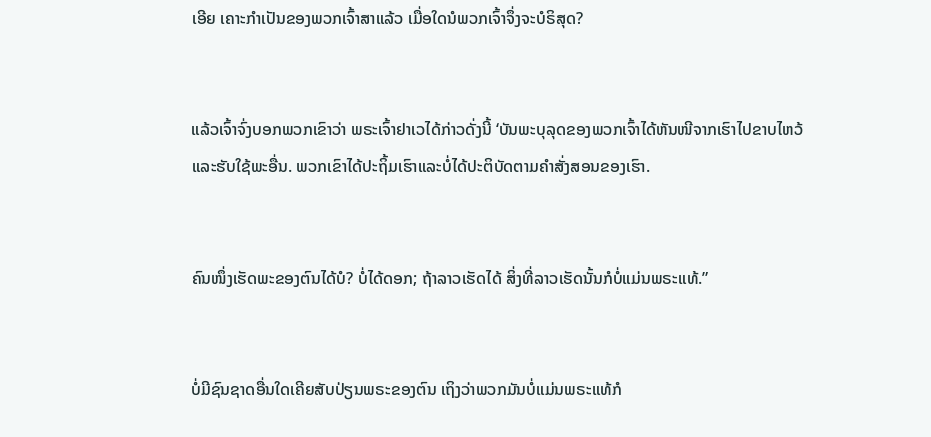ເອີຍ ເຄາະກຳເປັນຂອງພວກເຈົ້າສາແລ້ວ ເມື່ອໃດນໍພວກເຈົ້າຈຶ່ງຈະບໍຣິສຸດ?


ແລ້ວເຈົ້າຈົ່ງບອກພວກເຂົາວ່າ ພຣະເຈົ້າຢາເວໄດ້ກ່າວດັ່ງນີ້ ‘ບັນພະບຸລຸດຂອງພວກເຈົ້າໄດ້ຫັນໜີຈາກເຮົາໄປຂາບໄຫວ້ແລະຮັບໃຊ້ພະອື່ນ. ພວກເຂົາໄດ້ປະຖິ້ມເຮົາແລະບໍ່ໄດ້ປະຕິບັດຕາມຄຳສັ່ງສອນຂອງເຮົາ.


ຄົນໜຶ່ງເຮັດພະຂອງຕົນໄດ້ບໍ? ບໍ່ໄດ້ດອກ; ຖ້າລາວເຮັດໄດ້ ສິ່ງທີ່ລາວເຮັດນັ້ນກໍບໍ່ແມ່ນພຣະແທ້.”


ບໍ່ມີຊົນຊາດອື່ນໃດເຄີຍສັບປ່ຽນພຣະຂອງຕົນ ເຖິງວ່າພວກມັນບໍ່ແມ່ນພຣະແທ້ກໍ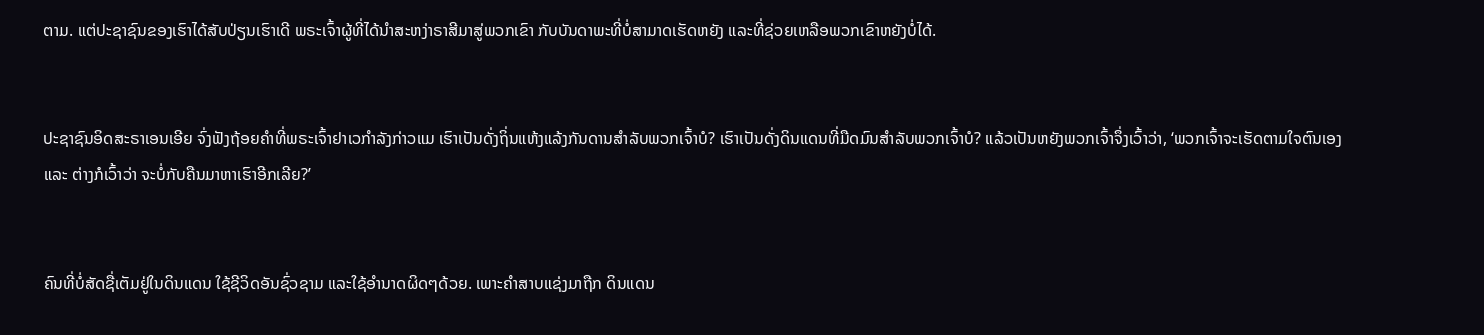ຕາມ. ແຕ່ປະຊາຊົນຂອງເຮົາໄດ້ສັບປ່ຽນເຮົາເດີ ພຣະເຈົ້າຜູ້ທີ່ໄດ້ນຳສະຫງ່າຣາສີມາສູ່ພວກເຂົາ ກັບບັນດາພະທີ່ບໍ່ສາມາດເຮັດຫຍັງ ແລະທີ່ຊ່ວຍເຫລືອພວກເຂົາຫຍັງບໍ່ໄດ້.


ປະຊາຊົນອິດສະຣາເອນເອີຍ ຈົ່ງຟັງຖ້ອຍຄຳທີ່ພຣະເຈົ້າຢາເວກຳລັງກ່າວແມ ເຮົາເປັນດັ່ງຖິ່ນແຫ້ງແລ້ງກັນດານສຳລັບພວກເຈົ້າບໍ? ເຮົາເປັນດັ່ງດິນແດນທີ່ມືດມົນສຳລັບພວກເຈົ້າບໍ? ແລ້ວເປັນຫຍັງພວກເຈົ້າຈຶ່ງເວົ້າວ່າ, ‘ພວກເຈົ້າຈະເຮັດຕາມໃຈຕົນເອງ ແລະ ຕ່າງກໍເວົ້າວ່າ ຈະບໍ່ກັບຄືນມາຫາເຮົາອີກເລີຍ?’


ຄົນທີ່ບໍ່ສັດຊື່ເຕັມຢູ່ໃນດິນແດນ ໃຊ້ຊີວິດອັນຊົ່ວຊາມ ແລະໃຊ້ອຳນາດຜິດໆດ້ວຍ. ເພາະຄຳສາບແຊ່ງມາຖືກ ດິນແດນ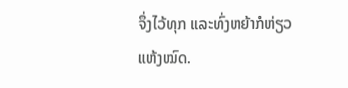ຈຶ່ງໄວ້ທຸກ ແລະທົ່ງຫຍ້າກໍຫ່ຽວແຫ້ງໝົດ.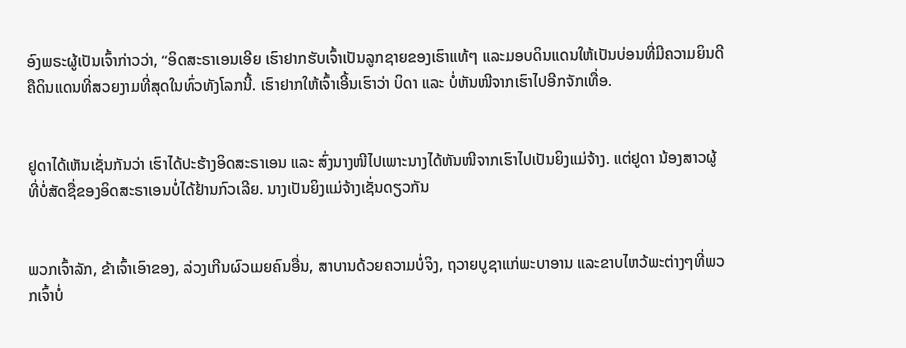ອົງພຣະຜູ້ເປັນເຈົ້າກ່າວວ່າ, “ອິດສະຣາເອນເອີຍ ເຮົາຢາກຮັບເຈົ້າເປັນລູກຊາຍຂອງເຮົາແທ້ໆ ແລະມອບດິນແດນໃຫ້ເປັນບ່ອນທີ່ມີຄວາມຍິນດີ ຄືດິນແດນທີ່ສວຍງາມທີ່ສຸດໃນທົ່ວທັງໂລກນີ້. ເຮົາຢາກໃຫ້ເຈົ້າເອີ້ນເຮົາວ່າ ບິດາ ແລະ ບໍ່ຫັນໜີຈາກເຮົາໄປອີກຈັກເທື່ອ.


ຢູດາໄດ້ເຫັນເຊັ່ນກັນວ່າ ເຮົາໄດ້ປະຮ້າງອິດສະຣາເອນ ແລະ ສົ່ງນາງໜີໄປເພາະນາງໄດ້ຫັນໜີຈາກເຮົາໄປເປັນຍິງແມ່ຈ້າງ. ແຕ່ຢູດາ ນ້ອງສາວຜູ້ທີ່ບໍ່ສັດຊື່ຂອງອິດສະຣາເອນບໍ່ໄດ້ຢ້ານກົວເລີຍ. ນາງເປັນຍິງແມ່ຈ້າງເຊັ່ນດຽວກັນ


ພວກເຈົ້າລັກ, ຂ້າເຈົ້າເອົາຂອງ, ລ່ວງເກີນຜົວເມຍຄົນອື່ນ, ສາບານດ້ວຍຄວາມບໍ່ຈິງ, ຖວາຍບູຊາແກ່ພະບາອານ ແລະຂາບໄຫວ້ພະຕ່າງໆທີ່ພວກເຈົ້າບໍ່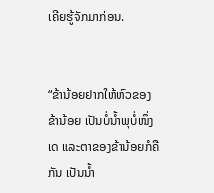ເຄີຍຮູ້ຈັກມາກ່ອນ.


“ຂ້ານ້ອຍຢາກໃຫ້ຫົວຂອງຂ້ານ້ອຍ ເປັນບໍ່ນໍ້າພຸບໍ່ໜຶ່ງເດ ແລະຕາຂອງຂ້ານ້ອຍກໍຄືກັນ ເປັນນໍ້າ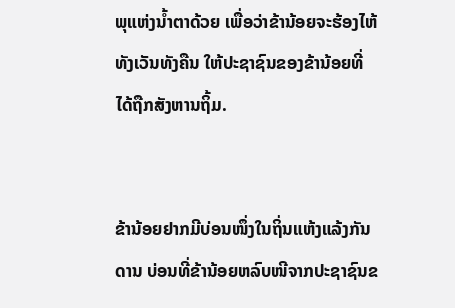ພຸແຫ່ງນໍ້າຕາດ້ວຍ ເພື່ອວ່າຂ້ານ້ອຍຈະຮ້ອງໄຫ້ທັງເວັນທັງຄືນ ໃຫ້ປະຊາຊົນຂອງຂ້ານ້ອຍທີ່ໄດ້ຖືກສັງຫານຖິ້ມ.


ຂ້ານ້ອຍຢາກມີບ່ອນໜຶ່ງໃນຖິ່ນແຫ້ງແລ້ງກັນດານ ບ່ອນທີ່ຂ້ານ້ອຍຫລົບໜີຈາກປະຊາຊົນຂ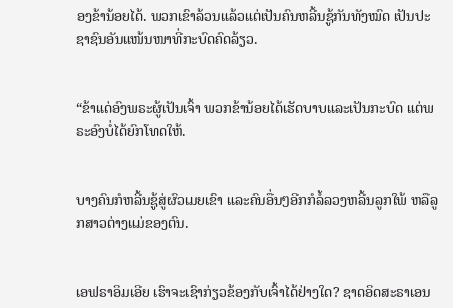ອງຂ້ານ້ອຍໄດ້. ພວກເຂົາລ້ວນແລ້ວແຕ່ເປັນຄົນຫລີ້ນຊູ້ກັນທັງໝົດ ເປັນປະຊາຊົນອັນແໜ້ນໜາທີ່ກະບົດຄົດລ້ຽວ.


“ຂ້າແດ່ອົງພຣະຜູ້ເປັນເຈົ້າ ພວກຂ້ານ້ອຍໄດ້ເຮັດບາບແລະເປັນກະບົດ ແຕ່ພຣະອົງບໍ່ໄດ້ຍົກໂທດໃຫ້.


ບາງຄົນກໍຫລີ້ນຊູ້ສູ່ຜົວເມຍເຂົາ ແລະຄົນອື່ນໆອີກກໍລໍ້ລວງຫລີ້ນລູກໃພ້ ຫລືລູກສາວຕ່າງແມ່ຂອງຕົນ.


ເອຟຣາອິມເອີຍ ເຮົາຈະເຊົາກ່ຽວຂ້ອງກັບເຈົ້າໄດ້ຢ່າງໃດ? ຊາດອິດສະຣາເອນ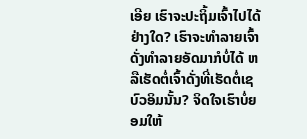ເອີຍ ເຮົາຈະປະຖິ້ມເຈົ້າໄປໄດ້ຢ່າງໃດ? ເຮົາຈະທຳລາຍເຈົ້າດັ່ງທຳລາຍອັດມາກໍບໍ່ໄດ້ ຫລືເຮັດຕໍ່ເຈົ້າດັ່ງທີ່ເຮັດຕໍ່ເຊບົວອິມນັ້ນ? ຈິດໃຈເຮົາບໍ່ຍອມໃຫ້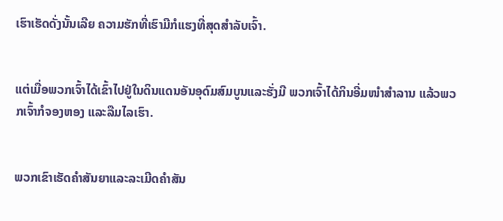ເຮົາເຮັດດັ່ງນັ້ນເລີຍ ຄວາມຮັກທີ່ເຮົາມີກໍແຮງທີ່ສຸດສຳລັບເຈົ້າ.


ແຕ່ເມື່ອພວກເຈົ້າໄດ້ເຂົ້າໄປຢູ່ໃນດິນແດນອັນອຸດົມສົມບູນແລະຮັ່ງມີ ພວກເຈົ້າໄດ້ກິນອີ່ມໜຳສຳລານ ແລ້ວພວກເຈົ້າກໍຈອງຫອງ ແລະລືມໄລເຮົາ.


ພວກເຂົາເຮັດຄຳສັນຍາແລະລະເມີດຄຳສັນ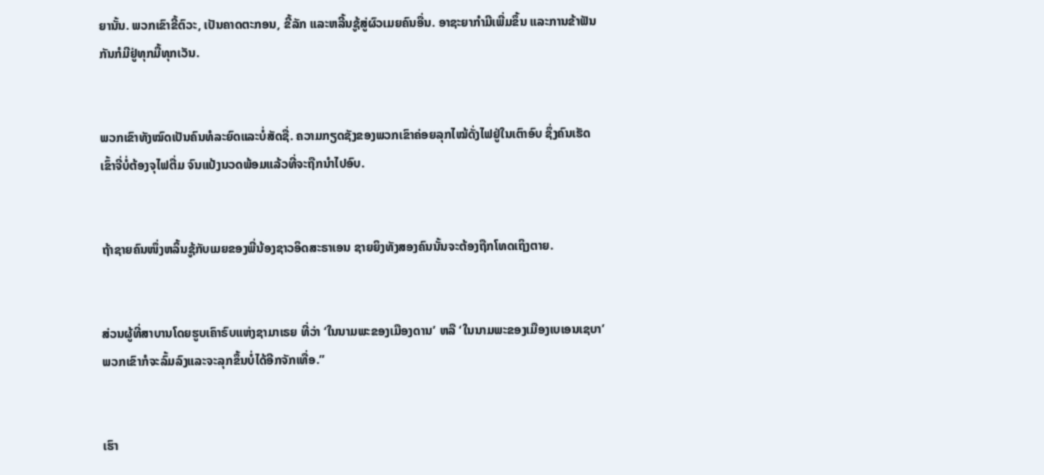ຍານັ້ນ. ພວກເຂົາຂີ້ຕົວະ, ເປັນຄາດຕະກອນ, ຂີ້ລັກ ແລະຫລີ້ນຊູ້ສູ່ຜົວເມຍຄົນອື່ນ. ອາຊະຍາກຳມີເພີ່ມຂຶ້ນ ແລະການຂ້າຟັນກັນກໍມີຢູ່ທຸກມື້ທຸກເວັນ.


ພວກເຂົາທັງໝົດເປັນຄົນທໍລະຍົດແລະບໍ່ສັດຊື່. ຄວາມກຽດຊັງຂອງພວກເຂົາຄ່ອຍລຸກໄໝ້ດັ່ງໄຟຢູ່ໃນເຕົາອົບ ຊຶ່ງຄົນເຮັດເຂົ້າຈີ່ບໍ່ຕ້ອງຈຸໄຟຕື່ມ ຈົນແປ້ງນວດພ້ອມແລ້ວທີ່ຈະຖືກນຳໄປອົບ.


ຖ້າຊາຍຄົນໜຶ່ງຫລິ້ນຊູ້ກັບເມຍຂອງພີ່ນ້ອງຊາວອິດສະຣາເອນ ຊາຍຍິງທັງສອງຄົນນັ້ນຈະຕ້ອງຖືກໂທດເຖິງຕາຍ.


ສ່ວນຜູ້ທີ່ສາບານໂດຍຮູບເຄົາຣົບແຫ່ງຊາມາເຣຍ ທີ່ວ່າ ‘ໃນນາມພະຂອງເມືອງດານ’ ຫລື ‘ໃນນາມພະຂອງເມືອງເບເອນເຊບາ’ ພວກເຂົາກໍຈະລົ້ມລົງແລະຈະລຸກຂຶ້ນບໍ່ໄດ້ອີກຈັກເທື່ອ.”


ເຮົາ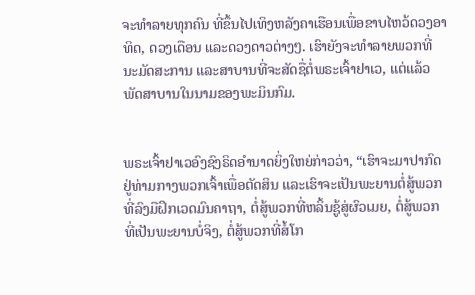ຈະທຳລາຍທຸກຄົນ ທີ່ຂຶ້ນໄປເທິງຫລັງຄາເຮືອນເພື່ອຂາບໄຫວ້ດວງອາທິດ, ດວງເດືອນ ແລະດວງດາວຕ່າງໆ. ເຮົາຍັງຈະທຳລາຍພວກທີ່ນະມັດສະການ ແລະສາບານທີ່ຈະສັດຊື່ຕໍ່ພຣະເຈົ້າຢາເວ, ແຕ່ແລ້ວພັດສາບານໃນນາມຂອງພະມິນກົມ.


ພຣະເຈົ້າຢາເວອົງຊົງຣິດອຳນາດຍິ່ງໃຫຍ່ກ່າວວ່າ, “ເຮົາຈະມາປາກົດຢູ່ທ່າມກາງພວກເຈົ້າເພື່ອຕັດສິນ ແລະເຮົາຈະເປັນພະຍານຕໍ່ສູ້ພວກທີ່ລົງມືຝຶກເວດມົນຄາຖາ, ຕໍ່ສູ້ພວກທີ່ຫລິ້ນຊູ້ສູ່ຜົວເມຍ, ຕໍ່ສູ້ພວກທີ່ເປັນພະຍານບໍ່ຈິງ, ຕໍ່ສູ້ພວກທີ່ສໍ້ໂກ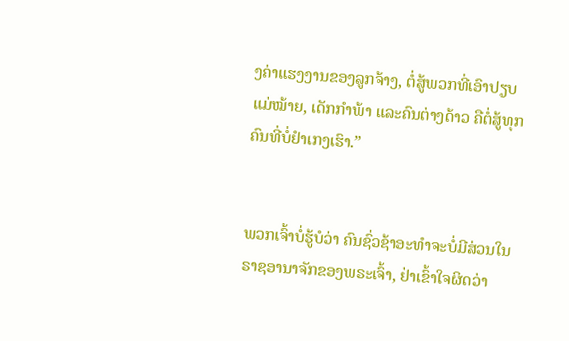ງຄ່າແຮງງານຂອງລູກຈ້າງ, ຕໍ່ສູ້ພວກທີ່ເອົາປຽບແມ່ໝ້າຍ, ເດັກກຳພ້າ ແລະຄົນຕ່າງດ້າວ ຄືຕໍ່ສູ້ທຸກຄົນທີ່ບໍ່ຢຳເກງເຮົາ.”


ພວກເຈົ້າບໍ່ຮູ້ບໍວ່າ ຄົນຊົ່ວຊ້າອະທຳຈະບໍ່ມີສ່ວນໃນຣາຊອານາຈັກຂອງພຣະເຈົ້າ, ຢ່າເຂົ້າໃຈຜິດວ່າ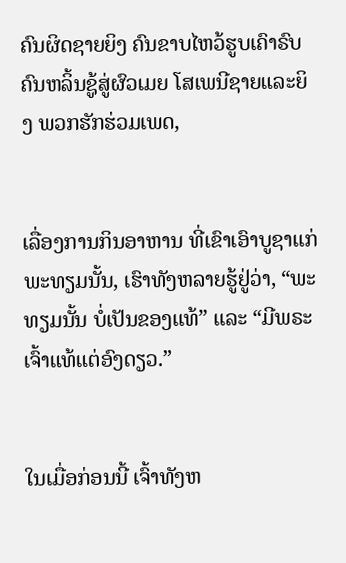ຄົນຜິດຊາຍຍິງ ຄົນຂາບໄຫວ້ຮູບເຄົາຣົບ ຄົນຫລິ້ນຊູ້ສູ່ຜົວເມຍ ໂສເພນີຊາຍແລະຍິງ ພວກຮັກຮ່ວມເພດ,


ເລື່ອງການກິນອາຫານ ທີ່ເຂົາເອົາບູຊາແກ່ພະທຽມນັ້ນ, ເຮົາທັງຫລາຍຮູ້ຢູ່ວ່າ, “ພະທຽມນັ້ນ ບໍ່ເປັນຂອງແທ້” ແລະ “ມີພຣະເຈົ້າແທ້ແຕ່ອົງດຽວ.”


ໃນເມື່ອກ່ອນນີ້ ເຈົ້າທັງຫ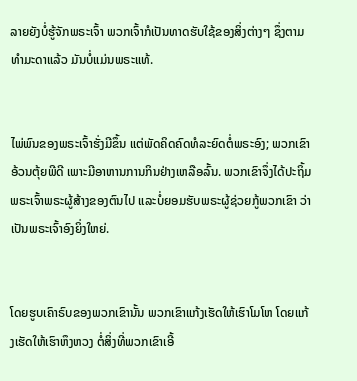ລາຍຍັງບໍ່ຮູ້ຈັກພຣະເຈົ້າ ພວກເຈົ້າກໍເປັນທາດຮັບໃຊ້ຂອງສິ່ງຕ່າງໆ ຊຶ່ງຕາມທຳມະດາແລ້ວ ມັນບໍ່ແມ່ນພຣະແທ້.


ໄພ່ພົນຂອງພຣະເຈົ້າຮັ່ງມີຂຶ້ນ ແຕ່ພັດຄິດຄົດທໍລະຍົດຕໍ່ພຣະອົງ; ພວກເຂົາອ້ວນຕຸ້ຍພີດີ ເພາະມີອາຫານການກິນຢ່າງເຫລືອລົ້ນ. ພວກເຂົາຈຶ່ງໄດ້ປະຖິ້ມ ພຣະເຈົ້າພຣະຜູ້ສ້າງຂອງຕົນໄປ ແລະບໍ່ຍອມຮັບພຣະຜູ້ຊ່ວຍກູ້ພວກເຂົາ ວ່າເປັນພຣະເຈົ້າອົງຍິ່ງໃຫຍ່.


ໂດຍຮູບເຄົາຣົບຂອງພວກເຂົານັ້ນ ພວກເຂົາແກ້ງເຮັດໃຫ້ເຮົາໂມໂຫ ໂດຍແກ້ງເຮັດໃຫ້ເຮົາຫຶງຫວງ ຕໍ່ສິ່ງທີ່ພວກເຂົາເອີ້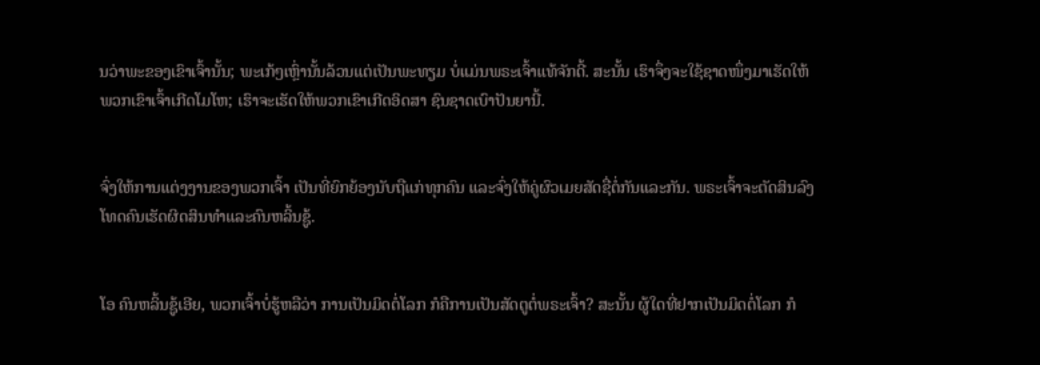ນວ່າພະຂອງເຂົາເຈົ້ານັ້ນ; ພະເກ້ໆເຫຼົ່ານັ້ນລ້ວນແຕ່ເປັນພະທຽມ ບໍ່ແມ່ນພຣະເຈົ້າແທ້ຈັກດີ້. ສະນັ້ນ ເຮົາຈຶ່ງຈະໃຊ້ຊາດໜຶ່ງມາເຮັດໃຫ້ ພວກເຂົາເຈົ້າເກີດໂມໂຫ; ເຮົາຈະເຮັດໃຫ້ພວກເຂົາເກີດອິດສາ ຊົນຊາດເບົາປັນຍານີ້.


ຈົ່ງໃຫ້ການແຕ່ງງານຂອງພວກເຈົ້າ ເປັນທີ່ຍົກຍ້ອງນັບຖືແກ່ທຸກຄົນ ແລະຈົ່ງໃຫ້ຄູ່ຜົວເມຍສັດຊື່ຕໍ່ກັນແລະກັນ. ພຣະເຈົ້າຈະຕັດສິນລົງໂທດຄົນເຮັດຜິດສິນທຳແລະຄົນຫລິ້ນຊູ້.


ໂອ ຄົນຫລິ້ນຊູ້ເອີຍ, ພວກເຈົ້າບໍ່ຮູ້ຫລືວ່າ ການເປັນມິດຕໍ່ໂລກ ກໍຄືການເປັນສັດຕູຕໍ່ພຣະເຈົ້າ? ສະນັ້ນ ຜູ້ໃດທີ່ຢາກເປັນມິດຕໍ່ໂລກ ກໍ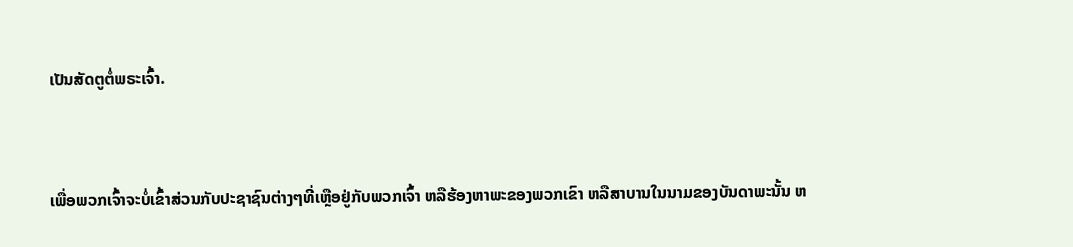ເປັນສັດຕູຕໍ່ພຣະເຈົ້າ.


ເພື່ອພວກເຈົ້າຈະບໍ່ເຂົ້າສ່ວນກັບປະຊາຊົນຕ່າງໆທີ່ເຫຼືອຢູ່ກັບພວກເຈົ້າ ຫລືຮ້ອງຫາພະຂອງພວກເຂົາ ຫລືສາບານໃນນາມຂອງບັນດາພະນັ້ນ ຫ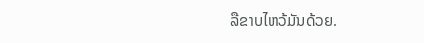ລືຂາບໄຫວ້ມັນດ້ວຍ.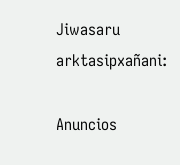Jiwasaru arktasipxañani:

Anuncios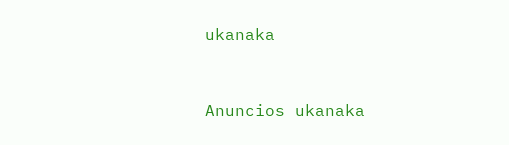ukanaka


Anuncios ukanaka